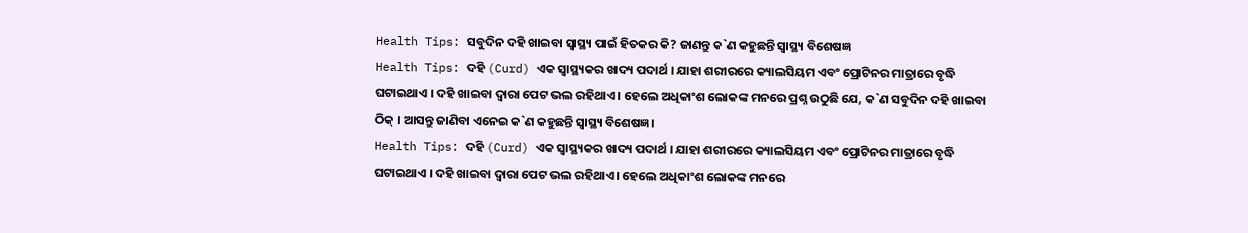Health Tips: ସବୁଦିନ ଦହି ଖାଇବା ସ୍ବାସ୍ଥ୍ୟ ପାଇଁ ହିତକର କି? ଜାଣନ୍ତୁ କ`ଣ କହୁଛନ୍ତି ସ୍ବାସ୍ଥ୍ୟ ବିଶେଷଜ୍ଞ
Health Tips: ଦହି (Curd) ଏକ ସ୍ବାସ୍ଥ୍ୟକର ଖାଦ୍ୟ ପଦାର୍ଥ । ଯାହା ଶରୀରରେ କ୍ୟାଲସିୟମ ଏବଂ ପ୍ରୋଟିନର ମାତ୍ରାରେ ବୃଦ୍ଧି ଘଟାଇଥାଏ । ଦହି ଖାଇବା ଦ୍ବାରା ପେଟ ଭଲ ରହିଥାଏ । ହେଲେ ଅଧିକାଂଶ ଲୋକଙ୍କ ମନରେ ପ୍ରଶ୍ନ ଉଠୁଛି ଯେ, କ`ଣ ସବୁଦିନ ଦହି ଖାଇବା ଠିକ୍ । ଆସନ୍ତୁ ଜାଣିବା ଏନେଇ କ`ଣ କହୁଛନ୍ତି ସ୍ବାସ୍ଥ୍ୟ ବିଶେଷଜ୍ଞ।
Health Tips: ଦହି (Curd) ଏକ ସ୍ବାସ୍ଥ୍ୟକର ଖାଦ୍ୟ ପଦାର୍ଥ । ଯାହା ଶରୀରରେ କ୍ୟାଲସିୟମ ଏବଂ ପ୍ରୋଟିନର ମାତ୍ରାରେ ବୃଦ୍ଧି ଘଟାଇଥାଏ । ଦହି ଖାଇବା ଦ୍ବାରା ପେଟ ଭଲ ରହିଥାଏ । ହେଲେ ଅଧିକାଂଶ ଲୋକଙ୍କ ମନରେ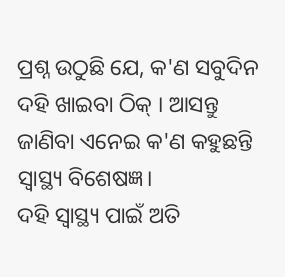ପ୍ରଶ୍ନ ଉଠୁଛି ଯେ, କ'ଣ ସବୁଦିନ ଦହି ଖାଇବା ଠିକ୍ । ଆସନ୍ତୁ ଜାଣିବା ଏନେଇ କ'ଣ କହୁଛନ୍ତି ସ୍ବାସ୍ଥ୍ୟ ବିଶେଷଜ୍ଞ।
ଦହି ସ୍ବାସ୍ଥ୍ୟ ପାଇଁ ଅତି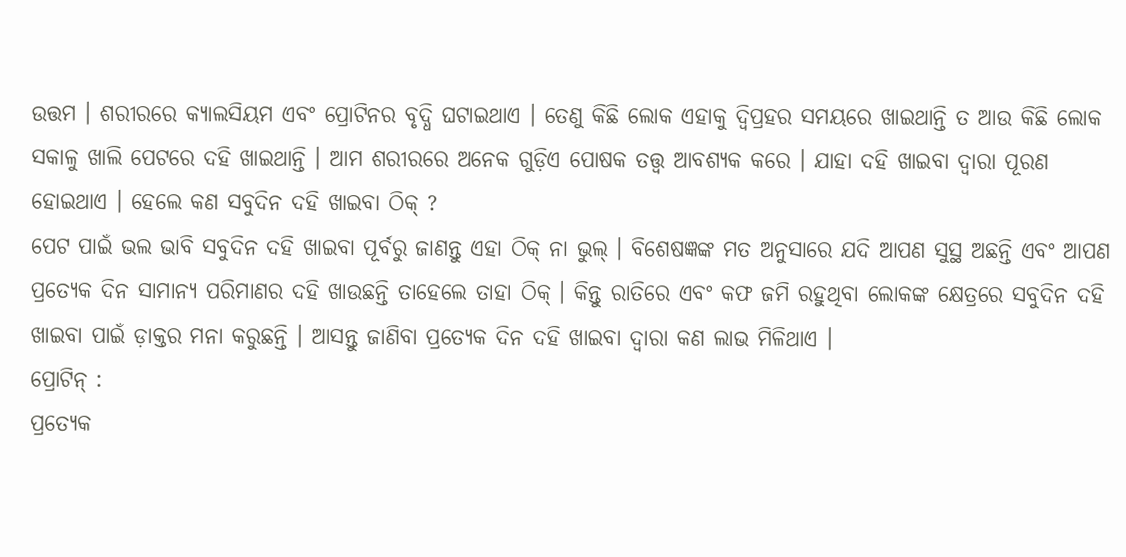ଉତ୍ତମ । ଶରୀରରେ କ୍ୟାଲସିୟମ ଏବଂ ପ୍ରୋଟିନର ବୃଦ୍ଧି ଘଟାଇଥାଏ । ତେଣୁ କିଛି ଲୋକ ଏହାକୁ ଦ୍ବିପ୍ରହର ସମୟରେ ଖାଇଥାନ୍ତି ତ ଆଉ କିଛି ଲୋକ ସକାଳୁ ଖାଲି ପେଟରେ ଦହି ଖାଇଥାନ୍ତି । ଆମ ଶରୀରରେ ଅନେକ ଗୁଡ଼ିଏ ପୋଷକ ତତ୍ତ୍ବ ଆବଶ୍ୟକ କରେ । ଯାହା ଦହି ଖାଇବା ଦ୍ବାରା ପୂରଣ ହୋଇଥାଏ । ହେଲେ କଣ ସବୁଦିନ ଦହି ଖାଇବା ଠିକ୍ ?
ପେଟ ପାଇଁ ଭଲ ଭାବି ସବୁଦିନ ଦହି ଖାଇବା ପୂର୍ବରୁ ଜାଣନ୍ତୁ ଏହା ଠିକ୍ ନା ଭୁଲ୍ । ବିଶେଷଜ୍ଞଙ୍କ ମତ ଅନୁସାରେ ଯଦି ଆପଣ ସୁସ୍ଥ ଅଛନ୍ତି ଏବଂ ଆପଣ ପ୍ରତ୍ୟେକ ଦିନ ସାମାନ୍ୟ ପରିମାଣର ଦହି ଖାଉଛନ୍ତି ତାହେଲେ ତାହା ଠିକ୍ । କିନ୍ତୁ ରାତିରେ ଏବଂ କଫ ଜମି ରହୁଥିବା ଲୋକଙ୍କ କ୍ଷେତ୍ରରେ ସବୁଦିନ ଦହି ଖାଇବା ପାଇଁ ଡ଼ାକ୍ତର ମନା କରୁଛନ୍ତି । ଆସନ୍ତୁ ଜାଣିବା ପ୍ରତ୍ୟେକ ଦିନ ଦହି ଖାଇବା ଦ୍ବାରା କଣ ଲାଭ ମିଳିଥାଏ ।
ପ୍ରୋଟିନ୍ :
ପ୍ରତ୍ୟେକ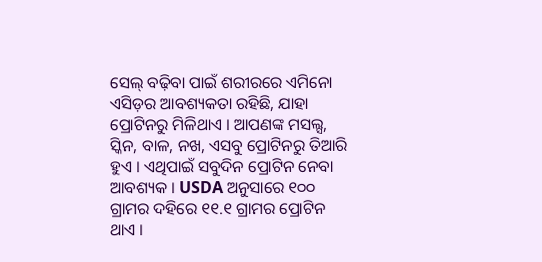ସେଲ୍ ବଢ଼ିବା ପାଇଁ ଶରୀରରେ ଏମିନୋ ଏସିଡ଼ର ଆବଶ୍ୟକତା ରହିଛି, ଯାହା ପ୍ରୋଟିନରୁ ମିଳିଥାଏ । ଆପଣଙ୍କ ମସଲ୍ସ, ସ୍କିନ, ବାଳ, ନଖ, ଏସବୁ ପ୍ରୋଟିନରୁ ତିଆରି ହୁଏ । ଏଥିପାଇଁ ସବୁଦିନ ପ୍ରୋଟିନ ନେବା ଆବଶ୍ୟକ । USDA ଅନୁସାରେ ୧୦୦ ଗ୍ରାମର ଦହିରେ ୧୧.୧ ଗ୍ରାମର ପ୍ରୋଟିନ ଥାଏ ।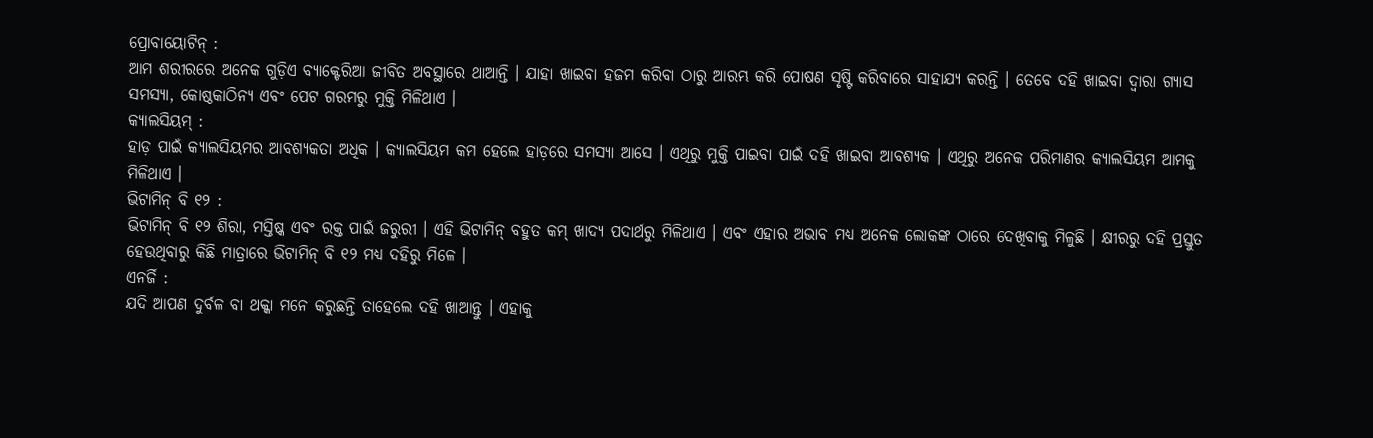ପ୍ରୋବାୟୋଟିନ୍ :
ଆମ ଶରୀରରେ ଅନେକ ଗୁଡ଼ିଏ ବ୍ୟାକ୍ଟେରିଆ ଜୀବିତ ଅବସ୍ଥାରେ ଥାଆନ୍ତି । ଯାହା ଖାଇବା ହଜମ କରିବା ଠାରୁ ଆରମ୍ଭ କରି ପୋଷଣ ସୃଷ୍ଟି କରିବାରେ ସାହାଯ୍ୟ କରନ୍ତି । ତେବେ ଦହି ଖାଇବା ଦ୍ବାରା ଗ୍ୟାସ ସମସ୍ୟା, କୋଷ୍ଠକାଠିନ୍ୟ ଏବଂ ପେଟ ଗରମରୁ ମୁକ୍ତି ମିଳିଥାଏ ।
କ୍ୟାଲସିୟମ୍ :
ହାଡ଼ ପାଇଁ କ୍ୟାଲସିୟମର ଆବଶ୍ୟକତା ଅଧିକ । କ୍ୟାଲସିୟମ କମ ହେଲେ ହାଡ଼ରେ ସମସ୍ୟା ଆସେ । ଏଥିରୁ ମୁକ୍ତି ପାଇବା ପାଇଁ ଦହି ଖାଇବା ଆବଶ୍ୟକ । ଏଥିରୁ ଅନେକ ପରିମାଣର କ୍ୟାଲସିୟମ ଆମକୁ ମିଳିଥାଏ ।
ଭିଟାମିନ୍ ବି ୧୨ :
ଭିଟାମିନ୍ ବି ୧୨ ଶିରା, ମସ୍ତିଷ୍କ ଏବଂ ରକ୍ତ ପାଇଁ ଜରୁରୀ । ଏହି ଭିଟାମିନ୍ ବହୁତ କମ୍ ଖାଦ୍ୟ ପଦାର୍ଥରୁ ମିଳିଥାଏ । ଏବଂ ଏହାର ଅଭାବ ମଧ୍ୟ ଅନେକ ଲୋକଙ୍କ ଠାରେ ଦେଖିବାକୁ ମିଳୁଛି । କ୍ଷୀରରୁ ଦହି ପ୍ରସ୍ତୁତ ହେଉଥିବାରୁ କିଛି ମାତ୍ରାରେ ଭିଟାମିନ୍ ବି ୧୨ ମଧ୍ୟ ଦହିରୁ ମିଳେ ।
ଏନର୍ଜି :
ଯଦି ଆପଣ ଦୁର୍ବଳ ବା ଥକ୍କା ମନେ କରୁଛନ୍ତି ତାହେଲେ ଦହି ଖାଆନ୍ତୁ । ଏହାକୁ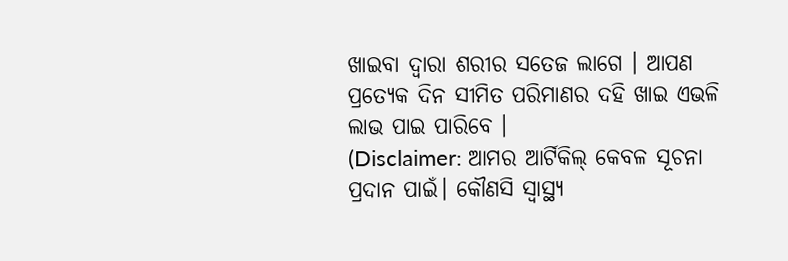ଖାଇବା ଦ୍ବାରା ଶରୀର ସତେଜ ଲାଗେ । ଆପଣ ପ୍ରତ୍ୟେକ ଦିନ ସୀମିତ ପରିମାଣର ଦହି ଖାଇ ଏଭଳି ଲାଭ ପାଇ ପାରିବେ ।
(Disclaimer: ଆମର ଆର୍ଟିକିଲ୍ କେବଳ ସୂଚନା ପ୍ରଦାନ ପାଇଁ। କୌଣସି ସ୍ୱାସ୍ଥ୍ୟ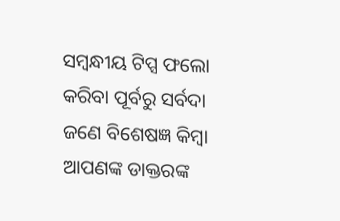ସମ୍ବନ୍ଧୀୟ ଟିପ୍ସ ଫଲୋ କରିବା ପୂର୍ବରୁ ସର୍ବଦା ଜଣେ ବିଶେଷଜ୍ଞ କିମ୍ବା ଆପଣଙ୍କ ଡାକ୍ତରଙ୍କ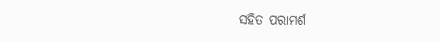ସହିତ ପରାମର୍ଶ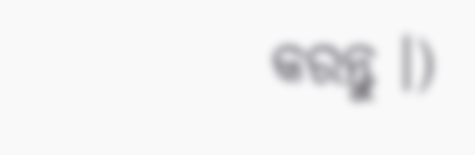କରନ୍ତୁ ।)